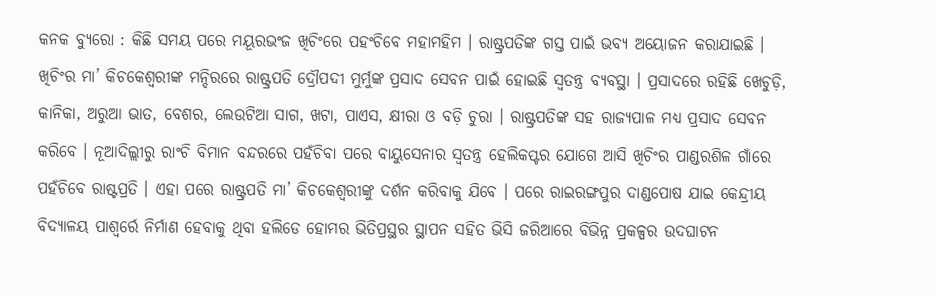କନକ ବ୍ୟୁରୋ : କିଛି ସମୟ ପରେ ମୟୂରଭଂଜ ଖିଚିଂରେ ପହଂଚିବେ ମହାମହିମ । ରାଷ୍ଟ୍ରପତିଙ୍କ ଗସ୍ତ ପାଇଁ ଭବ୍ୟ ଅୟୋଜନ କରାଯାଇଛି । ଖିଚିଂର ମା’ କିଚକେଶ୍ୱରୀଙ୍କ ମନ୍ଦିରରେ ରାଷ୍ଟ୍ରପତି ଦ୍ରୌପଦୀ ମୁର୍ମୁଙ୍କ ପ୍ରସାଦ ସେବନ ପାଇଁ ହୋଇଛି ସ୍ୱତନ୍ତ୍ର ବ୍ୟବସ୍ଥା । ପ୍ରସାଦରେ ରହିଛି ଖେଚୁଡ଼ି, କାନିକା, ଅରୁଆ ଭାତ, ବେଶର, ଲେଉଟିଆ ସାଗ, ଖଟା, ପାଏସ, କ୍ଷୀରା ଓ ବଡ଼ି ଚୁରା । ରାଷ୍ଟ୍ରପତିଙ୍କ ସହ ରାଜ୍ୟପାଳ ମଧ୍ୟ ପ୍ରସାଦ ସେବନ କରିବେ । ନୂଆଦିଲ୍ଲୀରୁ ରାଂଚି ବିମାନ ବନ୍ଦରରେ ପହଁଚିବା ପରେ ବାୟୁସେନାର ସ୍ୱତନ୍ତ୍ର ହେଲିକପ୍ଟର ଯୋଗେ ଆସି ଖିଚିଂର ପାଣ୍ଡରଶିଳ ଗାଁରେ ପହଁଚିବେ ରାଷ୍ଟପ୍ରତି । ଏହା ପରେ ରାଷ୍ଟ୍ରପତି ମା’ କିଚକେଶ୍ୱରୀଙ୍କୁ ଦର୍ଶନ କରିବାକୁ ଯିବେ । ପରେ ରାଇରଙ୍ଗପୁର ଦାଣ୍ଡପୋଷ ଯାଇ କେନ୍ଦ୍ରୀୟ ବିଦ୍ୟାଳୟ ପାଶ୍ୱର୍ରେ ନିର୍ମାଣ ହେବାକୁ ଥିବା ହଲିଡେ ହୋମର ଭିତିପ୍ରସ୍ଥର ସ୍ଥାପନ ସହିତ ଭିସି ଜରିଆରେ ବିଭିନ୍ନ ପ୍ରକଳ୍ପର ଉଦଘାଟନ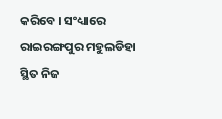କରିବେ । ସଂଧ୍ୟାରେ ରାଇରଙ୍ଗପୁର ମହୁଲଡିହା ସ୍ଥିତ ନିଜ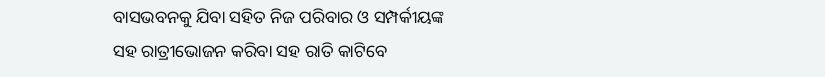ବାସଭବନକୁ ଯିବା ସହିତ ନିଜ ପରିବାର ଓ ସମ୍ପର୍କୀୟଙ୍କ ସହ ରାତ୍ରୀଭୋଜନ କରିବା ସହ ରାତି କାଟିବେ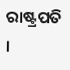ରାଷ୍ଟ୍ରପତି ।